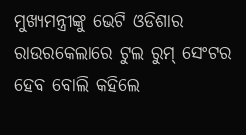ମୁଖ୍ୟମନ୍ତ୍ରୀଙ୍କୁ ଭେଟି ଓଡିଶାର ରାଉରକେଲାରେ ଟୁଲ ରୁମ୍ ସେଂଟର ହେବ ବୋଲି କହିଲେ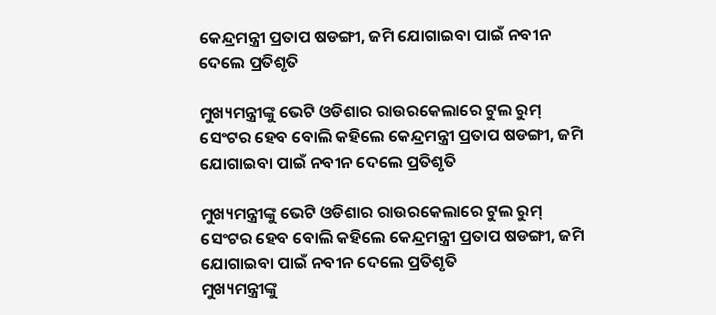କେନ୍ଦ୍ରମନ୍ତ୍ରୀ ପ୍ରତାପ ଷଡଙ୍ଗୀ, ଜମି ଯୋଗାଇବା ପାଇଁ ନବୀନ ଦେଲେ ପ୍ରତିଶୃତି

ମୁଖ୍ୟମନ୍ତ୍ରୀଙ୍କୁ ଭେଟି ଓଡିଶାର ରାଉରକେଲାରେ ଟୁଲ ରୁମ୍ ସେଂଟର ହେବ ବୋଲି କହିଲେ କେନ୍ଦ୍ରମନ୍ତ୍ରୀ ପ୍ରତାପ ଷଡଙ୍ଗୀ, ଜମି ଯୋଗାଇବା ପାଇଁ ନବୀନ ଦେଲେ ପ୍ରତିଶୃତି

ମୁଖ୍ୟମନ୍ତ୍ରୀଙ୍କୁ ଭେଟି ଓଡିଶାର ରାଉରକେଲାରେ ଟୁଲ ରୁମ୍ ସେଂଟର ହେବ ବୋଲି କହିଲେ କେନ୍ଦ୍ରମନ୍ତ୍ରୀ ପ୍ରତାପ ଷଡଙ୍ଗୀ, ଜମି ଯୋଗାଇବା ପାଇଁ ନବୀନ ଦେଲେ ପ୍ରତିଶୃତି
ମୁଖ୍ୟମନ୍ତ୍ରୀଙ୍କୁ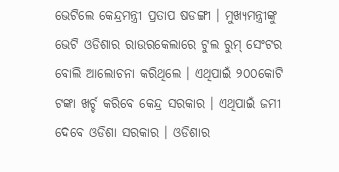ଭେଟିଲେ କେନ୍ଦ୍ରମନ୍ତ୍ରୀ ପ୍ରତାପ ଷଡଙ୍ଗୀ । ମୁଖ୍ୟମନ୍ତ୍ରୀଙ୍କୁ ଭେଟି ଓଡିଶାର ରାଉରକେଲାରେ ଟୁଲ ରୁମ୍ ସେଂଟର ବୋଲି ଆଲୋଚନା କରିଥିଲେ । ଏଥିପାଇଁ ୨୦୦କୋଟି ଟଙ୍କା ଖର୍ଚ୍ଚ କରିବେ କେନ୍ଦ୍ର ସରକାର । ଏଥିପାଇଁ ଜମୀ ଦେବେ ଓଡିଶା ସରକାର । ଓଡିଶାର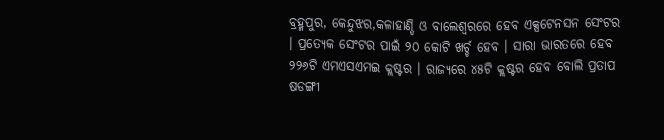ବ୍ରହ୍ମପୁର, କେନ୍ଦୁଝର,କଳାହାଣ୍ଡି ଓ ବାଲେଶ୍ୱରରେ ହେବ ଏକ୍ସଟେନସନ ସେଂଟର । ପ୍ରତ୍ୟେକ ସେଂଟର ପାଇଁ ୨୦ କୋଟି ଖର୍ଚ୍ଚ ହେବ । ସାରା ଭାରତରେ ହେବ ୨୨୬ଟି ଏମଏସଏମଇ କ୍ଲଷ୍ଟର । ରାଜ୍ୟରେ ୪୫ଟି କ୍ଲଷ୍ଟର ହେବ ବୋଲି ପ୍ରତାପ ଷଡଙ୍ଗୀ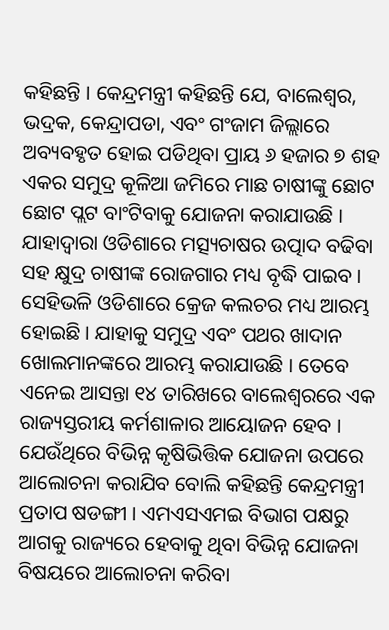କହିଛନ୍ତି । କେନ୍ଦ୍ରମନ୍ତ୍ରୀ କହିଛନ୍ତି ଯେ, ବାଲେଶ୍ୱର, ଭଦ୍ରକ, କେନ୍ଦ୍ରାପଡା, ଏବଂ ଗଂଜାମ ଜିଲ୍ଲାରେ ଅବ୍ୟବହୃତ ହୋଇ ପଡିଥିବା ପ୍ରାୟ ୬ ହଜାର ୭ ଶହ ଏକର ସମୁଦ୍ର କୂଳିଆ ଜମିରେ ମାଛ ଚାଷୀଙ୍କୁ ଛୋଟ ଛୋଟ ପ୍ଲଟ ବାଂଟିବାକୁ ଯୋଜନା କରାଯାଉଛି । ଯାହାଦ୍ୱାରା ଓଡିଶାରେ ମତ୍ସ୍ୟଚାଷର ଉତ୍ପାଦ ବଢିବା ସହ କ୍ଷୁଦ୍ର ଚାଷୀଙ୍କ ରୋଜଗାର ମଧ୍ୟ ବୃଦ୍ଧି ପାଇବ । ସେହିଭଳି ଓଡିଶାରେ କ୍ରେଜ କଲଚର ମଧ୍ୟ ଆରମ୍ଭ ହୋଇଛି । ଯାହାକୁ ସମୁଦ୍ର ଏବଂ ପଥର ଖାଦାନ ଖୋଲମାନଙ୍କରେ ଆରମ୍ଭ କରାଯାଉଛି । ତେବେ ଏନେଇ ଆସନ୍ତା ୧୪ ତାରିଖରେ ବାଲେଶ୍ୱରରେ ଏକ ରାଜ୍ୟସ୍ତରୀୟ କର୍ମଶାଳାର ଆୟୋଜନ ହେବ । ଯେଉଁଥିରେ ବିଭିନ୍ନ କୃଷିଭିତ୍ତିକ ଯୋଜନା ଉପରେ ଆଲୋଚନା କରାଯିବ ବୋଲି କହିଛନ୍ତି କେନ୍ଦ୍ରମନ୍ତ୍ରୀ ପ୍ରତାପ ଷଡଙ୍ଗୀ । ଏମଏସଏମଇ ବିଭାଗ ପକ୍ଷରୁ ଆଗକୁ ରାଜ୍ୟରେ ହେବାକୁ ଥିବା ବିଭିନ୍ନ ଯୋଜନା ବିଷୟରେ ଆଲୋଚନା କରିବା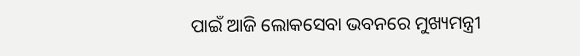ପାଇଁ ଆଜି ଲୋକସେବା ଭବନରେ ମୁଖ୍ୟମନ୍ତ୍ରୀ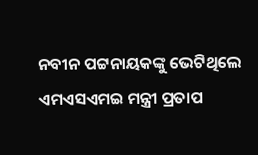ନବୀନ ପଟ୍ଟନାୟକଙ୍କୁ ଭେଟିଥିଲେ ଏମଏସଏମଇ ମନ୍ତ୍ରୀ ପ୍ରତାପ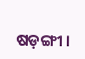ଷଡ଼ଙ୍ଗୀ ।